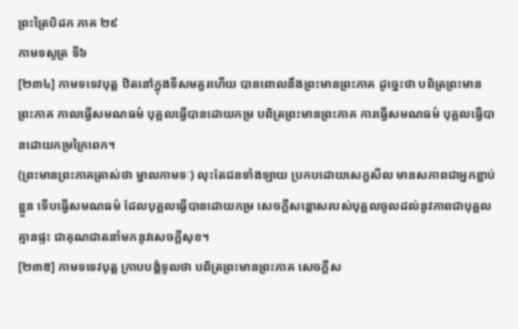ព្រះត្រៃបិដក ភាគ ២៩
កាមទសូត្រ ទី៦
[២៣៤] កាមទទេវបុត្ត ឋិតនៅក្នុងទីសមគួរហើយ បានពោលនឹងព្រះមានព្រះភាគ ដូច្នេះថា បពិត្រព្រះមានព្រះភាគ កាលធ្វើសមណធម៌ បុគ្គលធ្វើបានដោយកម្រ បពិត្រព្រះមានព្រះភាគ ការធ្វើសមណធម៌ បុគ្គលធ្វើបានដោយកម្រក្រៃពេក។
(ព្រះមានព្រះភាគត្រាស់ថា ម្នាលកាមទៈ) លុះតែជនទាំងឡាយ ប្រកបដោយសេក្ខសីល មានសភាពជាអ្នកខ្ជាប់ខ្ជួន ទើបធ្វើសមណធម៌ ដែលបុគ្គលធ្វើបានដោយកម្រ សេចក្តីសន្តោសរបស់បុគ្គលចូលដល់នូវភាពជាបុគ្គលគ្មានផ្ទះ ជាគុណជាតនាំមកនូវសេចក្តីសុខ។
[២៣៥] កាមទទេវបុត្ត ក្រាបបង្គំទូលថា បពិត្រព្រះមានព្រះភាគ សេចក្តីស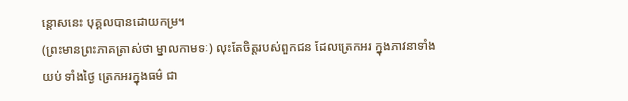ន្តោសនេះ បុគ្គលបានដោយកម្រ។
(ព្រះមានព្រះភាគត្រាស់ថា ម្នាលកាមទៈ) លុះតែចិត្តរបស់ពួកជន ដែលត្រេកអរ ក្នុងភាវនាទាំងយប់ ទាំងថ្ងៃ ត្រេកអរក្នុងធម៌ ជា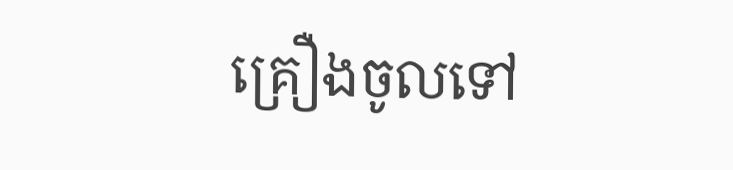គ្រឿងចូលទៅ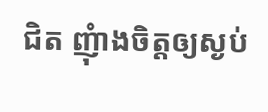ជិត ញុំាងចិត្តឲ្យស្ងប់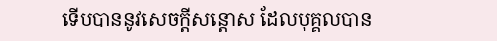ទើបបាននូវសេចក្តីសន្តោស ដែលបុគ្គលបាន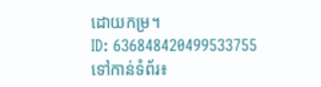ដោយកម្រ។
ID: 636848420499533755
ទៅកាន់ទំព័រ៖